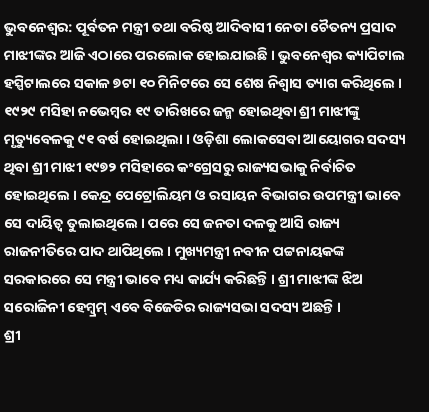ଭୁବନେଶ୍ୱର: ପୂର୍ବତନ ମନ୍ତ୍ରୀ ତଥା ବରିଷ୍ଠ ଆଦିବାସୀ ନେତା ଚୈତନ୍ୟ ପ୍ରସାଦ ମାଝୀଙ୍କର ଆଜି ଏଠାରେ ପରଲୋକ ହୋଇଯାଇଛି । ଭୁବନେଶ୍ୱର କ୍ୟାପିଟାଲ ହସ୍ପିଟାଲରେ ସକାଳ ୭ଟା ୧୦ ମିନିଟରେ ସେ ଶେଷ ନିଶ୍ୱାସ ତ୍ୟାଗ କରିଥିଲେ । ୧୯୨୯ ମସିହା ନଭେମ୍ୱର ୧୯ ତାରିଖରେ ଜନ୍ମ ହୋଇଥିବା ଶ୍ରୀ ମାଝୀଙ୍କୁ ମୃତ୍ୟୁବେଳକୁ ୯୧ ବର୍ଷ ହୋଇଥିଲା । ଓଡ଼ିଶା ଲୋକସେବା ଆୟୋଗର ସଦସ୍ୟ ଥିବା ଶ୍ରୀ ମାଝୀ ୧୯୭୨ ମସିହାରେ କଂଗ୍ରେସରୁ ରାଜ୍ୟସଭାକୁ ନିର୍ବାଚିତ ହୋଇଥିଲେ । କେନ୍ଦ୍ର ପେଟ୍ରୋଲିୟମ ଓ ରସାୟନ ବିଭାଗର ଉପମନ୍ତ୍ରୀ ଭାବେ ସେ ଦାୟିତ୍ୱ ତୁଲାଇଥିଲେ । ପରେ ସେ ଜନତା ଦଳକୁ ଆସି ରାଜ୍ୟ ରାଜନୀତିରେ ପାଦ ଥାପିଥିଲେ । ମୁଖ୍ୟମନ୍ତ୍ରୀ ନବୀନ ପଟ୍ଟନାୟକଙ୍କ ସରକାରରେ ସେ ମନ୍ତ୍ରୀ ଭାବେ ମଧ୍ୟ କାର୍ଯ୍ୟ କରିଛନ୍ତି । ଶ୍ରୀ ମାଝୀଙ୍କ ଝିଅ ସରୋଜିନୀ ହେମ୍ୱ୍ରମ୍ ଏବେ ବିଜେଡିର ରାଜ୍ୟସଭା ସଦସ୍ୟ ଅଛନ୍ତି ।
ଶ୍ରୀ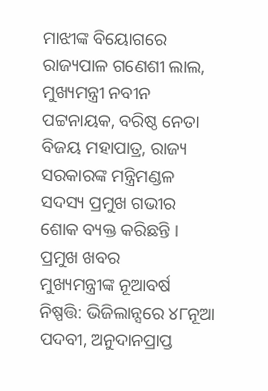ମାଝୀଙ୍କ ବିୟୋଗରେ ରାଜ୍ୟପାଳ ଗଣେଶୀ ଲାଲ, ମୁଖ୍ୟମନ୍ତ୍ରୀ ନବୀନ ପଟ୍ଟନାୟକ, ବରିଷ୍ଠ ନେତା ବିଜୟ ମହାପାତ୍ର, ରାଜ୍ୟ ସରକାରଙ୍କ ମନ୍ତ୍ରିମଣ୍ଡଳ ସଦସ୍ୟ ପ୍ରମୁଖ ଗଭୀର ଶୋକ ବ୍ୟକ୍ତ କରିଛନ୍ତି ।
ପ୍ରମୁଖ ଖବର
ମୁଖ୍ୟମନ୍ତ୍ରୀଙ୍କ ନୂଆବର୍ଷ ନିଷ୍ପତ୍ତି: ଭିଜିଲାନ୍ସରେ ୪୮ନୂଆ ପଦବୀ, ଅନୁଦାନପ୍ରାପ୍ତ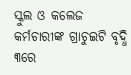ସ୍କୁଲ ଓ କଲେଜ କର୍ମଚାରୀଙ୍କ ଗ୍ରାଚୁଇଟି ବୃଦ୍ଧି
୩ରେ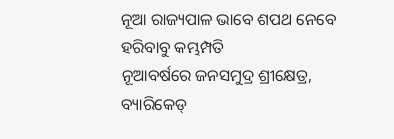ନୂଆ ରାଜ୍ୟପାଳ ଭାବେ ଶପଥ ନେବେ ହରିବାବୁ କମ୍ଭମ୍ପତି
ନୂଆବର୍ଷରେ ଜନସମୁଦ୍ର ଶ୍ରୀକ୍ଷେତ୍ର, ବ୍ୟାରିକେଡ୍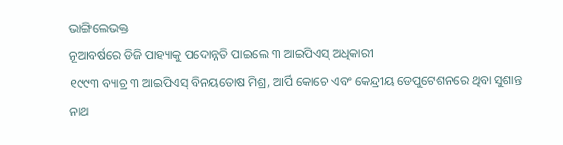ଭାଙ୍ଗିଲେଭକ୍ତ
ନୂଆବର୍ଷରେ ଡିଜି ପାହ୍ୟାକୁ ପଦୋନ୍ନତି ପାଇଲେ ୩ ଆଇପିଏସ୍ ଅଧିକାରୀ
୧୯୯୩ ବ୍ୟାଚ୍ର ୩ ଆଇପିଏସ୍ ବିନୟତୋଷ ମିଶ୍ର, ଆର୍ପି କୋଚେ ଏବଂ କେନ୍ଦ୍ରୀୟ ଡେପୁଟେଶନରେ ଥିବା ସୁଶାନ୍ତ ନାଥ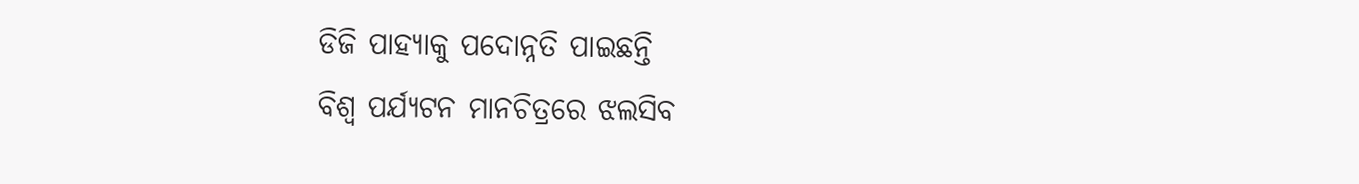ଡିଜି ପାହ୍ୟାକୁ ପଦୋନ୍ନତି ପାଇଛନ୍ତି
ବିଶ୍ୱ ପର୍ଯ୍ୟଟନ ମାନଚିତ୍ରରେ ଝଲସିବ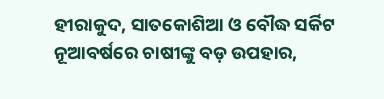ହୀରାକୁଦ, ସାତକୋଶିଆ ଓ ବୌଦ୍ଧ ସର୍କିଟ
ନୂଆବର୍ଷରେ ଚାଷୀଙ୍କୁ ବଡ଼ ଉପହାର,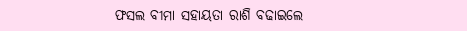ଫସଲ ବୀମା ସହାୟତା ରାଶି ବଢାଇଲେ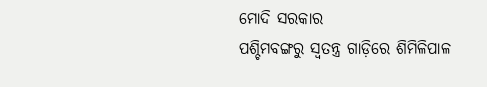ମୋଦି ସରକାର
ପଶ୍ଚିମବଙ୍ଗରୁ ସ୍ୱତନ୍ତ୍ର ଗାଡ଼ିରେ ଶିମିଳିପାଳ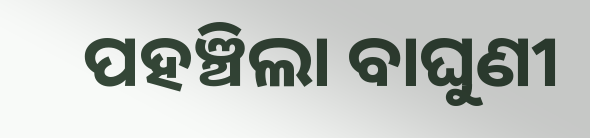ପହଞ୍ଚିଲା ବାଘୁଣୀ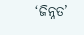‘ଜିନ୍ନତ’